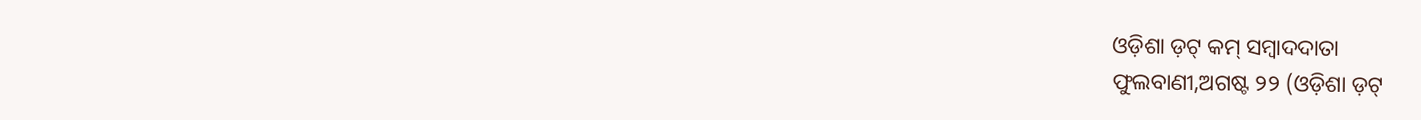ଓଡ଼ିଶା ଡ଼ଟ୍ କମ୍ ସମ୍ବାଦଦାତା
ଫୁଲବାଣୀ,ଅଗଷ୍ଟ ୨୨ (ଓଡ଼ିଶା ଡ଼ଟ୍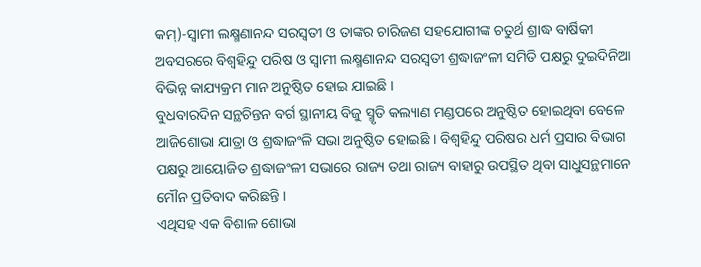କମ୍)-ସ୍ୱାମୀ ଲକ୍ଷ୍ମଣାନନ୍ଦ ସରସ୍ୱତୀ ଓ ତାଙ୍କର ଚାରିଜଣ ସହଯୋଗୀଙ୍କ ଚତୁର୍ଥ ଶ୍ରାଦ୍ଧ ବାର୍ଷିକୀ ଅବସରରେ ବିଶ୍ୱହିନ୍ଦୁ ପରିଷ ଓ ସ୍ୱାମୀ ଲକ୍ଷ୍ମଣାନନ୍ଦ ସରସ୍ୱତୀ ଶ୍ରଦ୍ଧାଜଂଳୀ ସମିତି ପକ୍ଷରୁ ଦୁଇଦିନିଆ ବିଭିନ୍ନ କାଯ୍ୟକ୍ରମ ମାନ ଅନୁଷ୍ଠିତ ହୋଇ ଯାଇଛି ।
ବୁଧବାରଦିନ ସନ୍ଥଚିନ୍ତନ ବର୍ଗ ସ୍ଥାନୀୟ ବିଜୁ ସ୍ମୃତି କଲ୍ୟାଣ ମଣ୍ଡପରେ ଅନୁଷ୍ଠିତ ହୋଇଥିବା ବେଳେ ଆଜିଶୋଭା ଯାତ୍ରା ଓ ଶ୍ରଦ୍ଧାଜଂଳି ସଭା ଅନୁଷ୍ଠିତ ହୋଇଛି । ବିଶ୍ୱହିନ୍ଦୁ ପରିଷର ଧର୍ମ ପ୍ରସାର ବିଭାଗ ପକ୍ଷରୁ ଆୟୋଜିତ ଶ୍ରଦ୍ଧାଜଂଳୀ ସଭାରେ ରାଜ୍ୟ ତଥା ରାଜ୍ୟ ବାହାରୁ ଉପସ୍ଥିତ ଥିବା ସାଧୁସନ୍ଥମାନେ ମୌନ ପ୍ରତିବାଦ କରିଛନ୍ତି ।
ଏଥିସହ ଏକ ବିଶାଳ ଶୋଭା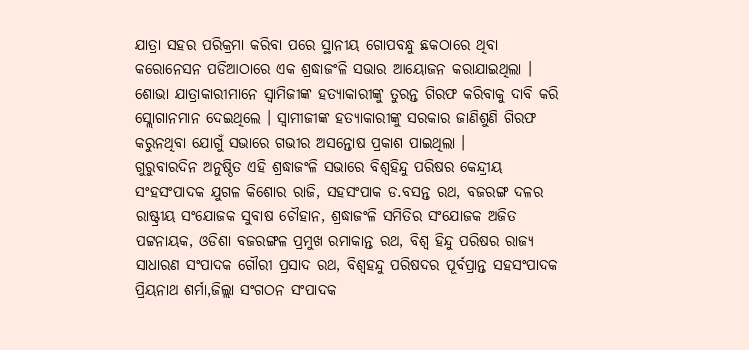ଯାତ୍ରା ସହର ପରିକ୍ରମା କରିବା ପରେ ସ୍ଥାନୀୟ ଗୋପବନ୍ଧୁ ଛକଠାରେ ଥିବା କରୋନେସନ ପଡିଆଠାରେ ଏକ ଶ୍ରଦ୍ଧାଜଂଳି ସଭାର ଆୟୋଜନ କରାଯାଇଥିଲା । ଶୋଭା ଯାତ୍ରାକାରୀମାନେ ସ୍ୱାମିଜୀଙ୍କ ହତ୍ୟାକାରୀଙ୍କୁ ତୁରନ୍ତ ଗିରଫ କରିବାକୁ ଦାବି କରି ସ୍ଲୋଗାନମାନ ଦେଇଥିଲେ । ସ୍ୱାମୀଜୀଙ୍କ ହତ୍ୟାକାରୀଙ୍କୁ ସରକାର ଜାଣିଶୁଣି ଗିରଫ କରୁନଥିବା ଯୋଗୁଁ ସଭାରେ ଗଭୀର ଅସନ୍ତୋଷ ପ୍ରକାଶ ପାଇଥିଲା ।
ଗୁରୁବାରଦିନ ଅନୁଷ୍ଠିତ ଏହି ଶ୍ରଦ୍ଧାଜଂଳି ସଭାରେ ବିଶ୍ୱହିନ୍ଦୁ ପରିଷର କେନ୍ଦ୍ରୀୟ ସଂହସଂପାଦକ ଯୁଗଳ କିଶୋର ରାଜି, ସହସଂପାକ ଡ.ବସନ୍ତ ରଥ, ବଜରଙ୍ଗ ଦଳର ରାଷ୍ଟ୍ରୀୟ ସଂଯୋଜକ ସୁବାଷ ଚୌହାନ, ଶ୍ରଦ୍ଧାଜଂଳି ସମିତିର ସଂଯୋଜକ ଅଜିତ ପଟ୍ଟନାୟକ, ଓଡିଶା ବଜରଙ୍ଗଳ ପ୍ରମୁଖ ରମାକାନ୍ତ ରଥ, ବିଶ୍ୱ ହିନ୍ଦୁ ପରିଷର ରାଜ୍ୟ ସାଧାରଣ ସଂପାଦକ ଗୌରୀ ପ୍ରସାଦ ରଥ, ବିଶ୍ୱହନ୍ଦୁ ପରିଷଦର ପୂର୍ବପ୍ରାନ୍ତ ସହସଂପାଦକ ପ୍ରିୟନାଥ ଶର୍ମା,ଜିଲ୍ଲା ସଂଗଠନ ସଂପାଦକ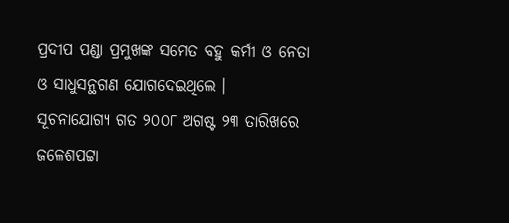ପ୍ରଦୀପ ପଣ୍ଡା ପ୍ରମୁଖଙ୍କ ସମେତ ବହୁ କର୍ମୀ ଓ ନେତା ଓ ସାଧୁସନ୍ଥଗଣ ଯୋଗଦେଇଥିଲେ ।
ସୂଚନାଯୋଗ୍ୟ ଗତ ୨୦୦୮ ଅଗଷ୍ଟ ୨୩ ତାରିଖରେ ଜଳେଶପଟ୍ଟା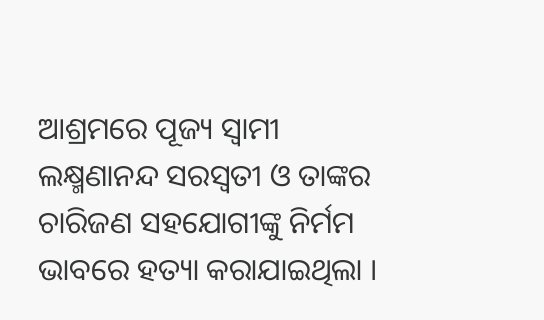ଆଶ୍ରମରେ ପୂଜ୍ୟ ସ୍ୱାମୀ ଲକ୍ଷ୍ମଣାନନ୍ଦ ସରସ୍ୱତୀ ଓ ତାଙ୍କର ଚାରିଜଣ ସହଯୋଗୀଙ୍କୁ ନିର୍ମମ ଭାବରେ ହତ୍ୟା କରାଯାଇଥିଲା ।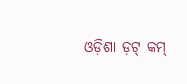ଓଡ଼ିଶା ଡ଼ଟ୍ କମ୍